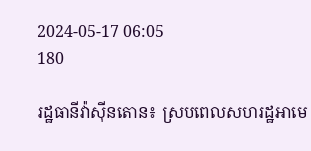2024-05-17 06:05
180

រដ្ឋធានីវ៉ាស៊ីនតោន៖ ស្របពេលសហរដ្ឋអាមេ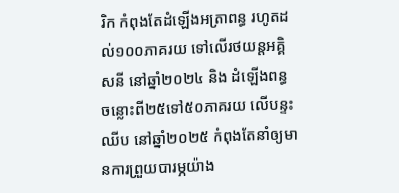រិក កំពុងតែដំឡើងអត្រាពន្ធ រហូតដល់១០០ភាគរយ ទៅលើរថយន្ដអគ្គិសនី នៅឆ្នាំ២០២៤ និង ដំឡើងពន្ធ ចន្លោះពី២៥ទៅ៥០ភាគរយ លើបន្ទះឈីប នៅឆ្នាំ២០២៥ កំពុងតែនាំឲ្យមានការព្រួយបារម្ភយ៉ាង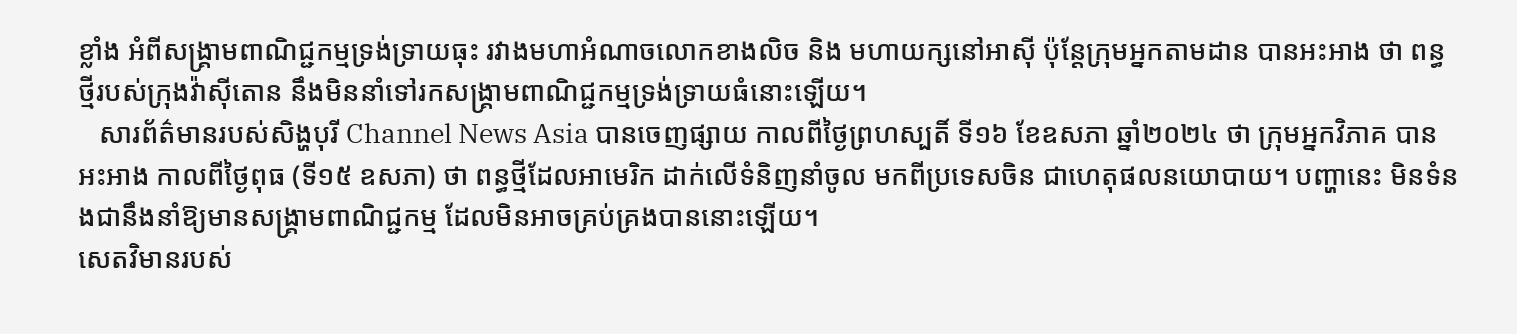ខ្លាំង អំពីសង្គ្រាមពាណិជ្ជកម្មទ្រង់ទ្រាយធុះ រវាងមហាអំណាចលោកខាងលិច និង មហាយក្សនៅអាស៊ី ប៉ុន្ដែក្រុមអ្នកតាមដាន បានអះអាង ថា ពន្ធថ្មីរបស់ក្រុងវ៉ាស៊ីតោន នឹងមិននាំទៅរកសង្គ្រាមពាណិជ្ជកម្មទ្រង់ទ្រាយធំនោះឡើយ។
   សារព័ត៌មានរបស់សិង្ហបុរី Channel News Asia បានចេញផ្សាយ កាលពីថ្ងៃព្រហស្បតិ៍ ទី១៦ ខែឧសភា ឆ្នាំ២០២៤ ថា ក្រុមអ្នកវិភាគ បានអះអាង កាលពីថ្ងៃពុធ (ទី១៥ ឧសភា) ថា ពន្ធថ្មីដែលអាមេរិក ដាក់លើទំនិញនាំចូល មកពីប្រទេសចិន ជាហេតុផលនយោបាយ។ បញ្ហានេះ មិនទំនងជានឹងនាំឱ្យមានសង្គ្រាមពាណិជ្ជកម្ម ដែលមិនអាចគ្រប់គ្រងបាននោះឡើយ។
សេតវិមានរបស់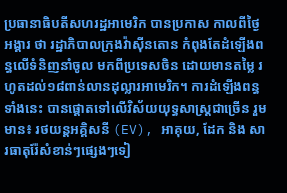ប្រធានាធិបតីសហរដ្ឋអាមេរិក បានប្រកាស កាលពីថ្ងៃអង្គារ ថា រដ្ឋាភិបាលក្រុងវ៉ាស៊ីនតោន កំពុងតែដំឡើងពន្ធលើទំនិញនាំចូល មកពីប្រទេសចិន ដោយមានតម្លៃ រហូតដល់១៨ពាន់លានដុល្លារអាមេរិក។ ការដំឡើងពន្ធទាំងនេះ បានផ្តោតទៅលើវិស័យយុទ្ធសាស្ត្រជាច្រើន រួមមាន៖ រថយន្តអគ្គិសនី (EV), អាគុយ, ដែក និង សារធាតុរ៉ែសំខាន់ៗផ្សេងៗទៀ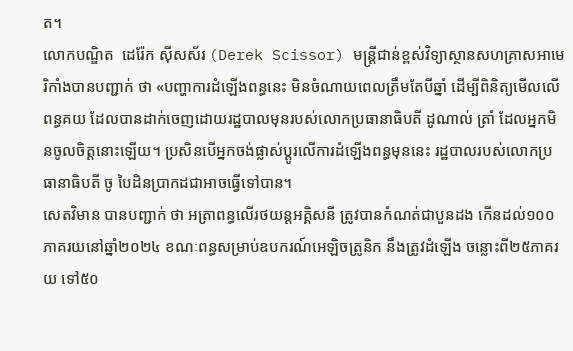ត។
លោកបណ្ឌិត  ដេរ៉ែក ស៊ីសស័រ (Derek Scissor) មន្រ្ដីជាន់ខ្ពស់វិទ្យាស្ថានសហគ្រាសអាមេរិកាំងបានបញ្ជាក់ ថា «បញ្ហាការដំឡើងពន្ធនេះ មិនចំណាយពេលត្រឹមតែបីឆ្នាំ ដើម្បីពិនិត្យមើលលើពន្ធគយ ដែលបានដាក់ចេញដោយរដ្ឋបាលមុនរបស់លោកប្រធានាធិបតី ដូណាល់ ត្រាំ ដែលអ្នកមិនចូលចិត្តនោះឡើយ។ ប្រសិនបើអ្នកចង់ផ្លាស់ប្តូរលើការដំឡើងពន្ធមុននេះ រដ្ឋបាលរបស់លោកប្រធានាធិបតី ចូ បៃដិនប្រាកដជាអាចធ្វើទៅបាន។
សេតវិមាន បានបញ្ជាក់ ថា អត្រាពន្ធលើរថយន្តអគ្គិសនី ត្រូវបានកំណត់ជាបួនដង កើនដល់១០០ភាគរយនៅឆ្នាំ២០២៤ ខណៈពន្ធសម្រាប់ឧបករណ៍អេឡិចត្រូនិក នឹងត្រូវដំឡើង ចន្លោះពី២៥ភាគរយ ទៅ៥០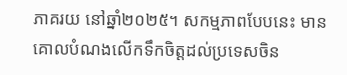ភាគរយ នៅឆ្នាំ២០២៥។ សកម្មភាពបែបនេះ មានគោលបំណងលើកទឹកចិត្តដល់ប្រទេសចិន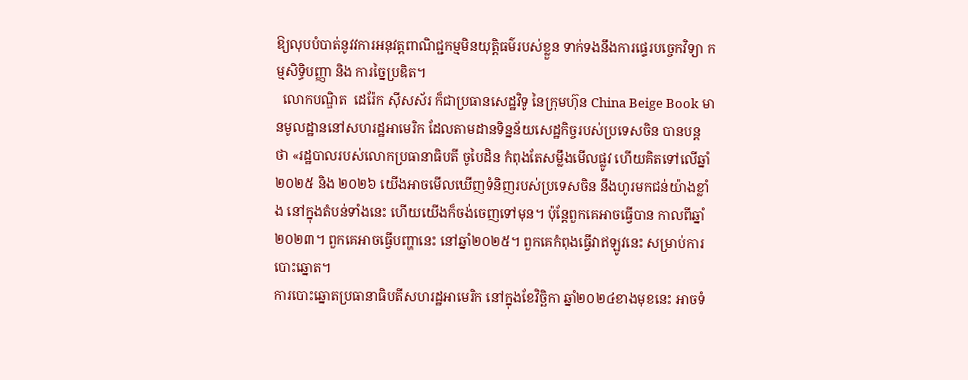ឱ្យលុបបំបាត់នូវវការអនុវត្តពាណិជ្ជកម្មមិនយុត្តិធម៌របស់ខ្លួន ទាក់ទងនឹងការផ្ទេរបច្ចេកវិទ្យា កម្មសិទ្ធិបញ្ញា និង ការច្នៃប្រឌិត។
  លោកបណ្ឌិត  ដេរ៉ែក ស៊ីសស័រ ក៏ជាប្រធានសេដ្ឋវិទូ នៃក្រុមហ៊ុន China Beige Book មានមូលដ្ឋាននៅសហរដ្ឋអាមេរិក ដែលតាមដានទិន្នន័យសេដ្ឋកិច្ចរបស់ប្រទេសចិន បានបន្ដ ថា «រដ្ឋបាលរបស់លោកប្រធានាធិបតី ចូបៃដិន កំពុងតែសម្លឹងមើលផ្លូវ ហើយគិតទៅលើឆ្នាំ២០២៥ និង ២០២៦ យើងអាចមើលឃើញទំនិញរបស់ប្រទេសចិន នឹងហូរមកជន់យ៉ាងខ្លាំង នៅក្នុងតំបន់ទាំងនេះ ហើយយើងក៏ចង់ចេញទៅមុន។ ប៉ុន្តែពួកគេអាចធ្វើបាន កាលពីឆ្នាំ២០២៣។ ពួកគេអាចធ្វើបញ្ហានេះ នៅឆ្នាំ២០២៥។ ពួកគេកំពុងធ្វើវាឥឡូវនេះ សម្រាប់ការបោះឆ្នោត។
ការបោះឆ្នោតប្រធានាធិបតីសហរដ្ឋអាមេរិក នៅក្នុងខែវិច្ឆិកា ឆ្នាំ២០២៤ខាងមុខនេះ អាចទំ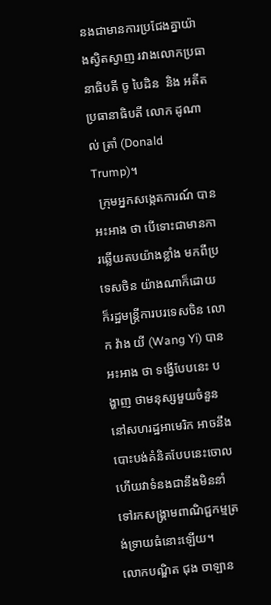នងជាមានការប្រជែងគ្នាយ៉ាងស្វិតស្វាញ រវាងលោកប្រធានាធិបតី ចូ បៃដិន  និង អតីតប្រធានាធិបតី លោក ដូណាល់ ត្រាំ (Donald Trump)។
  ក្រុមអ្នកសង្កេតការណ៍ បានអះអាង ថា បើទោះជាមានការឆ្លើយតបយ៉ាងខ្លាំង មកពីប្រទេសចិន យ៉ាងណាក៏ដោយ ក៏រដ្ឋមន្ត្រីការបរទេសចិន លោក វ៉ាង យី (Wang Yi) បានអះអាង ថា ទង្វើបែបនេះ បង្ហាញ ថាមនុស្សមួយចំនួន នៅសហរដ្ឋអាមេរិក អាចនឹងបោះបង់គំនិតបែបនេះចោល ហើយវាទំនងជានឹងមិននាំទៅរកសង្រ្គាមពាណិជ្ជកម្មត្រង់ទ្រាយធំនោះឡើយ។
លោកបណ្ឌិត ជុង ចាឡាន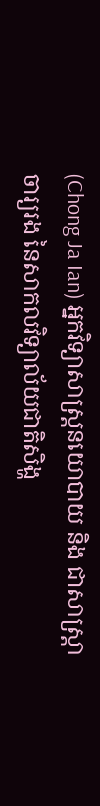(Chong Ja Ian) អ្នកវិទ្យាសាស្ត្រនយោបាយ និង ជាសាស្ត្រាចារ្យរង នៃសាកលវិទ្យាល័យជាតិសិង្ហ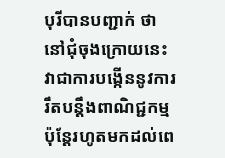បុរីបានបញ្ជាក់ ថា នៅជុំចុងក្រោយនេះ វាជាការបង្កើននូវការរឹតបន្តឹងពាណិជ្ជកម្ម ប៉ុន្តែរហូតមកដល់ពេ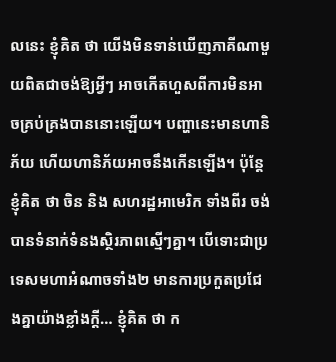លនេះ ខ្ញុំគិត ថា យើងមិនទាន់ឃើញភាគីណាមួយពិតជាចង់ឱ្យអ្វីៗ អាចកើតហួសពីការមិនអាចគ្រប់គ្រងបាននោះឡើយ។ បញ្ហានេះមានហានិភ័យ ហើយហានិភ័យអាចនឹងកើនឡើង។ ប៉ុន្តែខ្ញុំគិត ថា ចិន និង សហរដ្ឋអាមេរិក ទាំងពីរ ចង់បានទំនាក់ទំនងស្ថិរភាពស្មើៗគ្នា។ បើទោះជាប្រទេសមហាអំណាចទាំង២ មានការប្រកួតប្រជែងគ្នាយ៉ាងខ្លាំងក្ដី… ខ្ញុំគិត ថា ក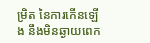ម្រិត នៃការកើនឡើង នឹងមិនឆ្ងាយពេក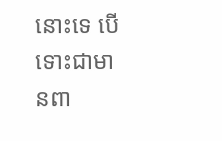នោះទេ បើទោះជាមានពា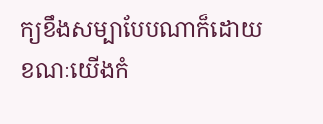ក្យខឹងសម្បាបែបណាក៏ដោយ ខណៈយើងកំ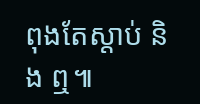ពុងតែស្តាប់ និង ឮ៕